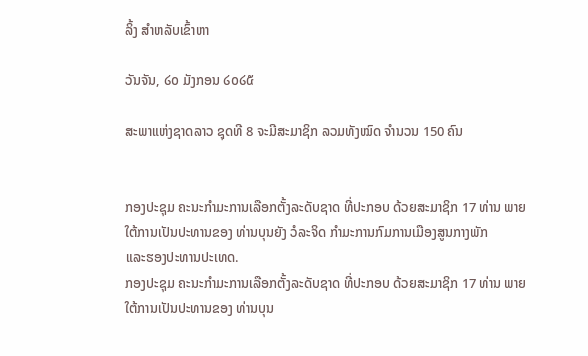ລິ້ງ ສຳຫລັບເຂົ້າຫາ

ວັນຈັນ, ໒໐ ມັງກອນ ໒໐໒໕

ສະພາແຫ່ງຊາດລາວ ຊຸດທີ 8 ຈະມີສະມາຊິກ ລວມທັງໝົດ ຈຳນວນ 150 ຄົນ


ກອງປະຊຸມ ຄະນະກຳມະການເລືອກຕັ້ງລະດັບຊາດ ທີ່ປະກອບ ດ້ວຍສະມາຊິກ 17 ທ່ານ ພາຍໃຕ້ການເປັນປະທານຂອງ ທ່ານບຸນຍັງ ວໍລະຈິດ ກຳມະການກົມການເມືອງສູນກາງພັກ
ແລະຮອງປະທານປະເທດ.
ກອງປະຊຸມ ຄະນະກຳມະການເລືອກຕັ້ງລະດັບຊາດ ທີ່ປະກອບ ດ້ວຍສະມາຊິກ 17 ທ່ານ ພາຍໃຕ້ການເປັນປະທານຂອງ ທ່ານບຸນ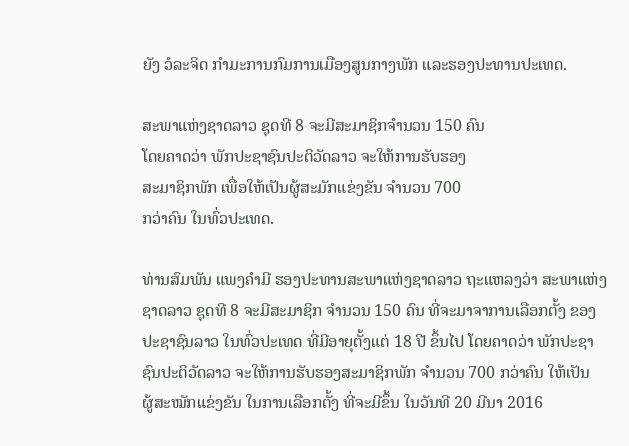ຍັງ ວໍລະຈິດ ກຳມະການກົມການເມືອງສູນກາງພັກ ແລະຮອງປະທານປະເທດ.

ສະພາແຫ່ງຊາດລາວ ຊຸດທີ 8 ຈະມີສະມາຊິກຈຳນວນ 150 ຄົນ
ໂດຍຄາດວ່າ ພັກປະຊາຊົນປະຕິວັດລາວ ຈະໃຫ້ການຮັບຮອງ
ສະມາຊິກພັກ ເພື່ອໃຫ້ເປັນຜູ້ສະມັກແຂ່ງຂັນ ຈຳນວນ 700
ກວ່າຄົນ ໃນທົ່ວປະເທດ.

ທ່ານສົມພັນ ແພງຄຳມີ ຮອງປະທານສະພາແຫ່ງຊາດລາວ ຖະແຫລງວ່າ ສະພາແຫ່ງ
ຊາດລາວ ຊຸດທີ 8 ຈະມີສະມາຊິກ ຈຳນວນ 150 ຄົນ ທີ່ຈະມາຈາການເລືອກຕັ້ງ ຂອງ
ປະຊາຊົນລາວ ໃນທົ່ວປະເທດ ທີ່ມີອາຍຸຕັ້ງແຕ່ 18 ປີ ຂຶ້ນໄປ ໂດຍຄາດວ່າ ພັກປະຊາ
ຊົນປະຕິວັດລາວ ຈະໃຫ້ການຮັບຮອງສະມາຊິກພັກ ຈຳນວນ 700 ກວ່າຄົນ ໃຫ້ເປັນ
ຜູ້ສະໝັກແຂ່ງຂັນ ໃນການເລືອກຕັ້ງ ທີ່ຈະມີຂຶ້ນ ໃນວັນທີ 20 ມີນາ 2016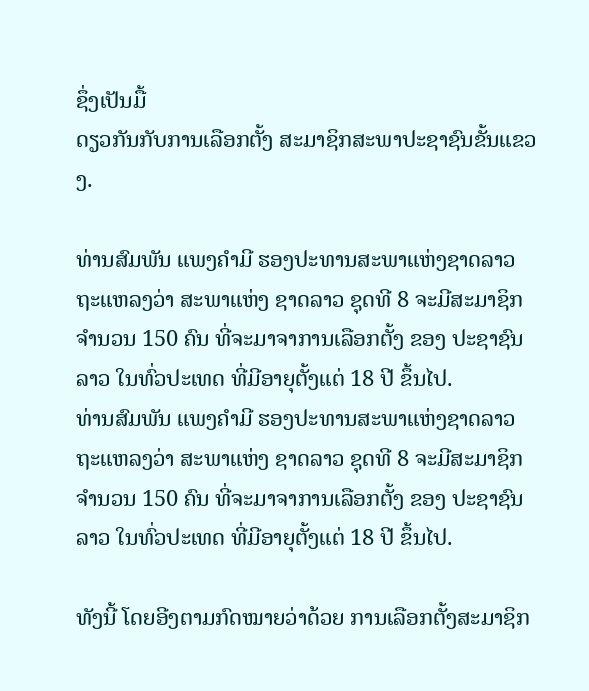ຊຶ່ງເປັນມື້
ດຽວກັນກັບການເລືອກຕັ້ງ ສະມາຊິກສະພາປະຊາຊົນຂັ້ນແຂວງ.

ທ່ານສົມພັນ ແພງຄຳມີ ຮອງປະທານສະພາແຫ່ງຊາດລາວ ຖະແຫລງວ່າ ສະພາແຫ່ງ ຊາດລາວ ຊຸດທີ 8 ຈະມີສະມາຊິກ ຈຳນວນ 150 ຄົນ ທີ່ຈະມາຈາການເລືອກຕັ້ງ ຂອງ ປະຊາຊົນລາວ ໃນທົ່ວປະເທດ ທີ່ມີອາຍຸຕັ້ງແຕ່ 18 ປີ ຂຶ້ນໄປ.
ທ່ານສົມພັນ ແພງຄຳມີ ຮອງປະທານສະພາແຫ່ງຊາດລາວ ຖະແຫລງວ່າ ສະພາແຫ່ງ ຊາດລາວ ຊຸດທີ 8 ຈະມີສະມາຊິກ ຈຳນວນ 150 ຄົນ ທີ່ຈະມາຈາການເລືອກຕັ້ງ ຂອງ ປະຊາຊົນລາວ ໃນທົ່ວປະເທດ ທີ່ມີອາຍຸຕັ້ງແຕ່ 18 ປີ ຂຶ້ນໄປ.

ທັງນີ້ ໂດຍອີງຕາມກົດໝາຍວ່າດ້ວຍ ການເລືອກຕັ້ງສະມາຊິກ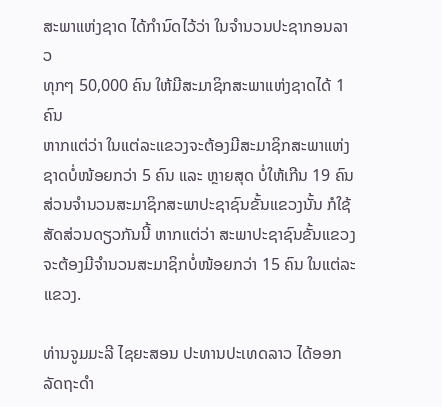ສະພາແຫ່ງຊາດ ໄດ້ກຳນົດໄວ້ວ່າ ໃນຈຳນວນປະຊາກອນລາວ
ທຸກໆ 50,000 ຄົນ ໃຫ້ມີສະມາຊິກສະພາແຫ່ງຊາດໄດ້ 1 ຄົນ
ຫາກແຕ່ວ່າ ໃນແຕ່ລະແຂວງຈະຕ້ອງມີສະມາຊິກສະພາແຫ່ງ
ຊາດບໍ່ໜ້ອຍກວ່າ 5 ຄົນ ແລະ ຫຼາຍສຸດ ບໍ່ໃຫ້ເກີນ 19 ຄົນ
ສ່ວນຈຳນວນສະມາຊິກສະພາປະຊາຊົນຂັ້ນແຂວງນັ້ນ ກໍໃຊ້
ສັດສ່ວນດຽວກັນນີ້ ຫາກແຕ່ວ່າ ສະພາປະຊາຊົນຂັ້ນແຂວງ
ຈະຕ້ອງມີຈຳນວນສະມາຊິກບໍ່ໜ້ອຍກວ່າ 15 ຄົນ ໃນແຕ່ລະ
ແຂວງ.

ທ່ານຈູມມະລີ ໄຊຍະສອນ ປະທານປະເທດລາວ ໄດ້ອອກ
ລັດຖະດຳ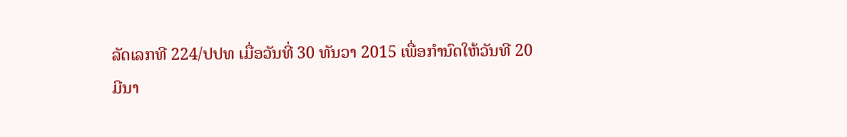ລັດເລກທີ 224/ປປທ ເມື່ອວັນທີ່ 30 ທັນວາ 2015 ເພື່ອກຳນົດໃຫ້ວັນທີ 20
ມີນາ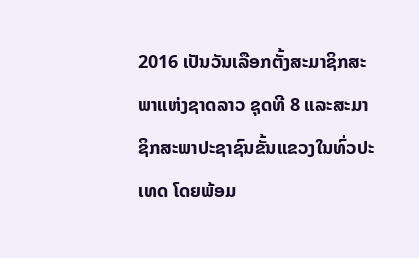2016 ເປັນວັນເລືອກຕັ້ງສະມາຊິກສະພາແຫ່ງຊາດລາວ ຊຸດທີ 8 ແລະສະມາ
ຊິກສະພາປະຊາຊົນຂັ້ນແຂວງໃນທົ່ວປະເທດ ໂດຍພ້ອມ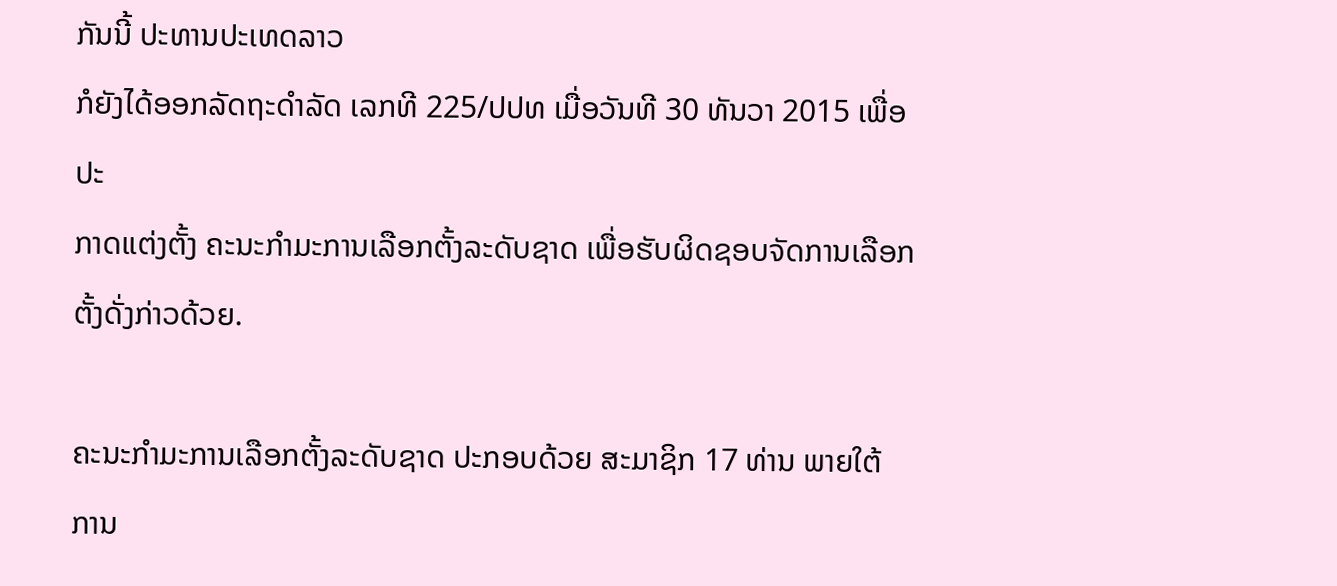ກັນນີ້ ປະທານປະເທດລາວ
ກໍຍັງໄດ້ອອກລັດຖະດຳລັດ ເລກທີ 225/ປປທ ເມື່ອວັນທີ 30 ທັນວາ 2015 ເພື່ອປະ
ກາດແຕ່ງຕັ້ງ ຄະນະກຳມະການເລືອກຕັ້ງລະດັບຊາດ ເພື່ອຮັບຜິດຊອບຈັດການເລືອກ
ຕັ້ງດັ່ງກ່າວດ້ວຍ.

ຄະນະກຳມະການເລືອກຕັ້ງລະດັບຊາດ ປະກອບດ້ວຍ ສະມາຊິກ 17 ທ່ານ ພາຍໃຕ້
ການ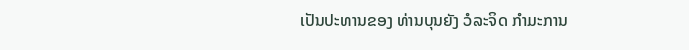ເປັນປະທານຂອງ ທ່ານບຸນຍັງ ວໍລະຈິດ ກຳມະການ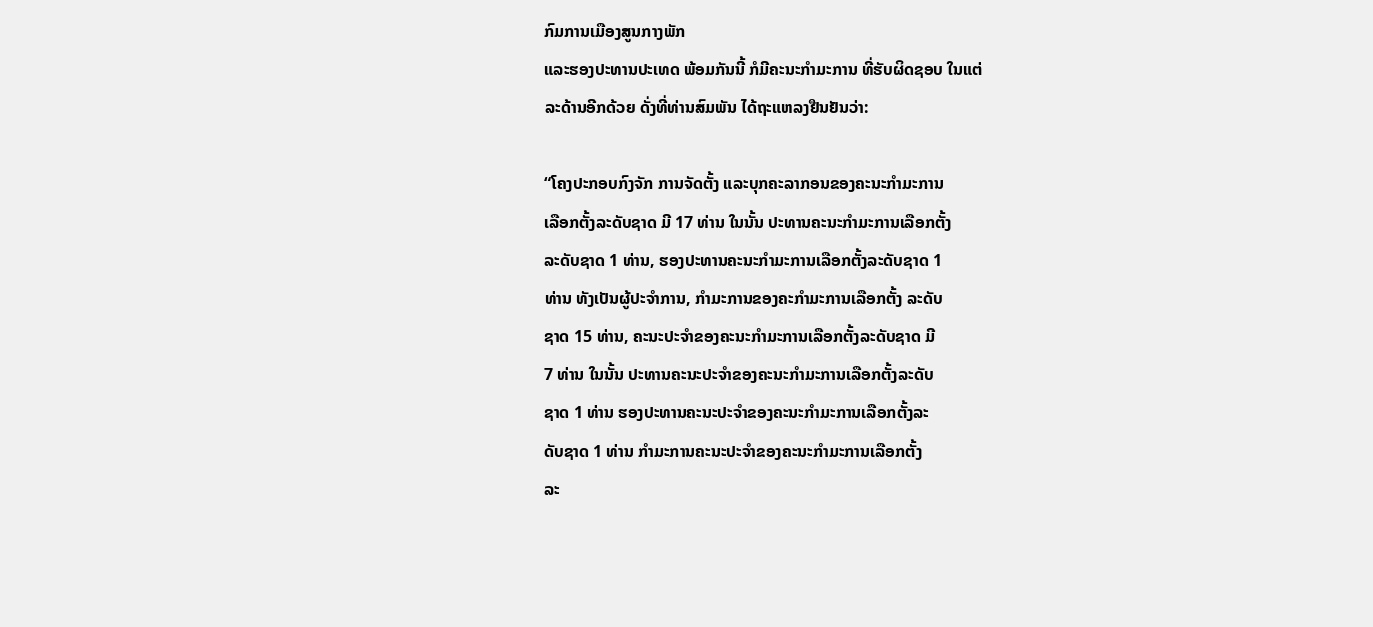ກົມການເມືອງສູນກາງພັກ
ແລະຮອງປະທານປະເທດ ພ້ອມກັນນີ້ ກໍມີຄະນະກຳມະການ ທີ່ຮັບຜິດຊອບ ໃນແຕ່
ລະດ້ານອີກດ້ວຍ ດັ່ງທີ່ທ່ານສົມພັນ ໄດ້ຖະແຫລງຢືນຢັນວ່າ:

“ໂຄງປະກອບກົງຈັກ ການຈັດຕັ້ງ ແລະບຸກຄະລາກອນຂອງຄະນະກຳມະການ
ເລືອກຕັ້ງລະດັບຊາດ ມີ 17 ທ່ານ ໃນນັ້ນ ປະທານຄະນະກຳມະການເລືອກຕັ້ງ
ລະດັບຊາດ 1 ທ່ານ, ຮອງປະທານຄະນະກຳມະການເລືອກຕັ້ງລະດັບຊາດ 1
ທ່ານ ທັງເປັນຜູ້ປະຈຳການ, ກຳມະການຂອງຄະກຳມະການເລືອກຕັ້ງ ລະດັບ
ຊາດ 15 ທ່ານ, ຄະນະປະຈຳຂອງຄະນະກຳມະການເລືອກຕັ້ງລະດັບຊາດ ມີ
7 ທ່ານ ໃນນັ້ນ ປະທານຄະນະປະຈຳຂອງຄະນະກຳມະການເລືອກຕັ້ງລະດັບ
ຊາດ 1 ທ່ານ ຮອງປະທານຄະນະປະຈຳຂອງຄະນະກຳມະການເລືອກຕັ້ງລະ
ດັບຊາດ 1 ທ່ານ ກຳມະການຄະນະປະຈຳຂອງຄະນະກຳມະການເລືອກຕັ້ງ
ລະ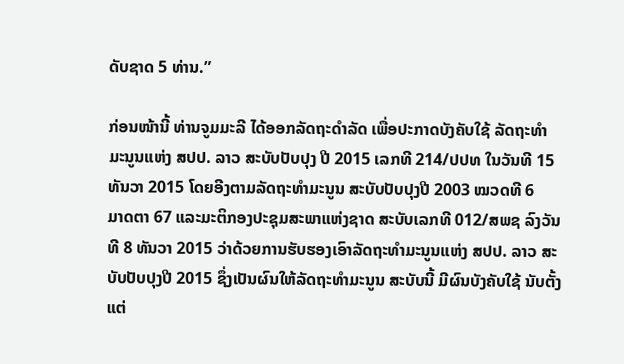ດັບຊາດ 5 ທ່ານ.”

ກ່ອນໜ້ານີ້ ທ່ານຈູມມະລີ ໄດ້ອອກລັດຖະດຳລັດ ເພື່ອປະກາດບັງຄັບໃຊ້ ລັດຖະທຳ
ມະນູນແຫ່ງ ສປປ. ລາວ ສະບັບປັບປຸງ ປີ 2015 ເລກທີ 214/ປປທ ໃນວັນທີ 15
ທັນວາ 2015 ໂດຍອີງຕາມລັດຖະທຳມະນູນ ສະບັບປັບປຸງປີ 2003 ໝວດທີ 6
ມາດຕາ 67 ແລະມະຕິກອງປະຊຸມສະພາແຫ່ງຊາດ ສະບັບເລກທີ 012/ສພຊ ລົງວັນ
ທີ 8 ທັນວາ 2015 ວ່າດ້ວຍການຮັບຮອງເອົາລັດຖະທຳມະນູນແຫ່ງ ສປປ. ລາວ ສະ
ບັບປັບປຸງປີ 2015 ຊຶ່ງເປັນຜົນໃຫ້ລັດຖະທຳມະນູນ ສະບັບນີ້ ມີຜົນບັງຄັບໃຊ້ ນັບຕັ້ງ
ແຕ່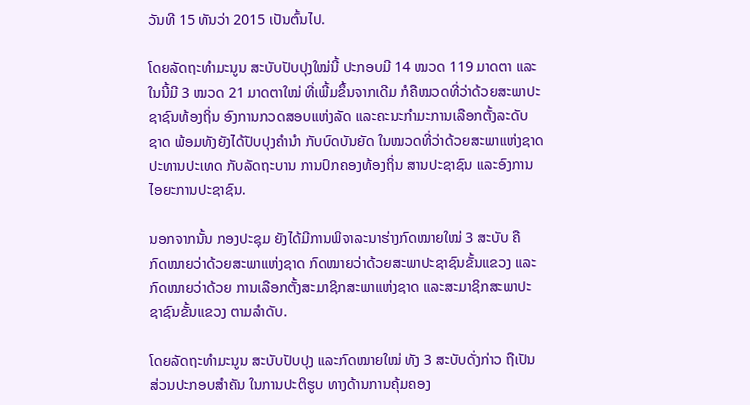ວັນທີ 15 ທັນວ່າ 2015 ເປັນຕົ້ນໄປ.

ໂດຍລັດຖະທຳມະນູນ ສະບັບປັບປຸງໃໝ່ນີ້ ປະກອບມີ 14 ໝວດ 119 ມາດຕາ ແລະ
ໃນນີ້ມີ 3 ໝວດ 21 ມາດຕາໃໝ່ ທີ່ເພີ້ມຂຶ້ນຈາກເດີມ ກໍຄືໝວດທີ່ວ່າດ້ວຍສະພາປະ
ຊາຊົນທ້ອງຖິ່ນ ອົງການກວດສອບແຫ່ງລັດ ແລະຄະນະກຳມະການເລືອກຕັ້ງລະດັບ
ຊາດ ພ້ອມທັງຍັງໄດ້ປັບປຸງຄຳນຳ ກັບບົດບັນຍັດ ໃນໝວດທີ່ວ່າດ້ວຍສະພາແຫ່ງຊາດ
ປະທານປະເທດ ກັບລັດຖະບານ ການປົກຄອງທ້ອງຖິ່ນ ສານປະຊາຊົນ ແລະອົງການ
ໄອຍະການປະຊາຊົນ.

ນອກຈາກນັ້ນ ກອງປະຊຸມ ຍັງໄດ້ມີການພິຈາລະນາຮ່າງກົດໝາຍໃໝ່ 3 ສະບັບ ຄື
ກົດໝາຍວ່າດ້ວຍສະພາແຫ່ງຊາດ ກົດໝາຍວ່າດ້ວຍສະພາປະຊາຊົນຂັ້ນແຂວງ ແລະ
ກົດໝາຍວ່າດ້ວຍ ການເລືອກຕັ້ງສະມາຊິກສະພາແຫ່ງຊາດ ແລະສະມາຊິກສະພາປະ
ຊາຊົນຂັ້ນແຂວງ ຕາມລຳດັບ.

ໂດຍລັດຖະທຳມະນູນ ສະບັບປັບປຸງ ແລະກົດໝາຍໃໝ່ ທັງ 3 ສະບັບດັ່ງກ່າວ ຖືເປັນ
ສ່ວນປະກອບສຳຄັນ ໃນການປະຕິຮູບ ທາງດ້ານການຄຸ້ມຄອງ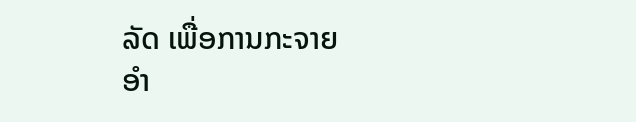ລັດ ເພື່ອການກະຈາຍ
ອຳ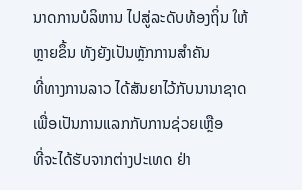ນາດການບໍລິຫານ ໄປສູ່ລະດັບທ້ອງຖິ່ນ ໃຫ້ຫຼາຍຂຶ້ນ ທັງຍັງເປັນຫຼັກການສຳຄັນ
ທີ່ທາງການລາວ ໄດ້ສັນຍາໄວ້ກັບນານາຊາດ ເພື່ອເປັນການແລກກັບການຊ່ວຍເຫຼືອ
ທີ່ຈະໄດ້ຮັບຈາກຕ່າງປະເທດ ຢ່າ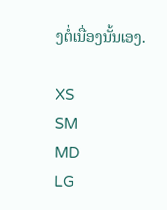ງຕໍ່ເນື່ອງນັ້ນເອງ.

XS
SM
MD
LG